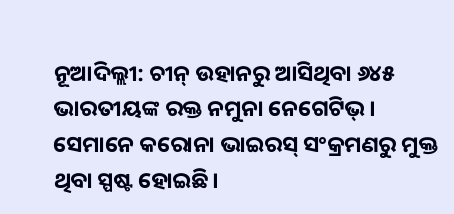ନୂଆଦିଲ୍ଲୀ: ଚୀନ୍ ଉହାନରୁ ଆସିଥିବା ୬୪୫ ଭାରତୀୟଙ୍କ ରକ୍ତ ନମୁନା ନେଗେଟିଭ୍। ସେମାନେ କରୋନା ଭାଇରସ୍ ସଂକ୍ରମଣରୁ ମୁକ୍ତ ଥିବା ସ୍ପଷ୍ଟ ହୋଇଛି।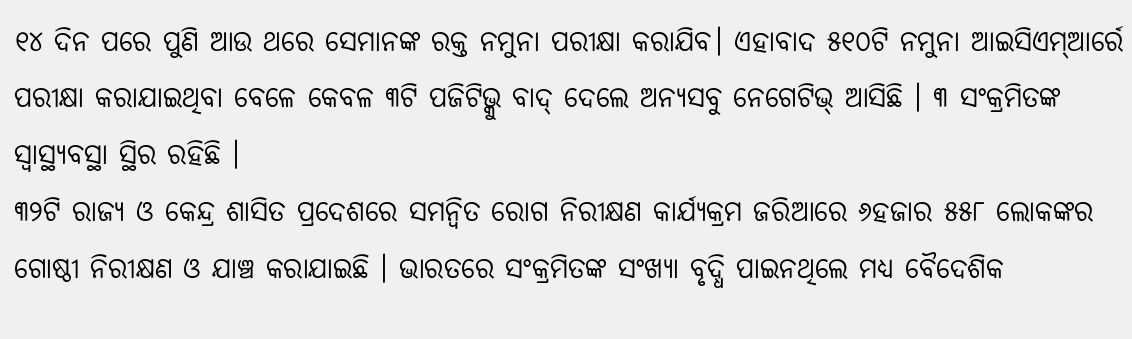୧୪ ଦିନ ପରେ ପୁଣି ଆଉ ଥରେ ସେମାନଙ୍କ ରକ୍ତ ନମୁନା ପରୀକ୍ଷା କରାଯିବ। ଏହାବାଦ ୫୧୦ଟି ନମୁନା ଆଇସିଏମ୍ଆର୍ରେ ପରୀକ୍ଷା କରାଯାଇଥିବା ବେଳେ କେବଳ ୩ଟି ପଜିଟିଭ୍କୁ ବାଦ୍ ଦେଲେ ଅନ୍ୟସବୁ ନେଗେଟିଭ୍ ଆସିଛି । ୩ ସଂକ୍ରମିତଙ୍କ ସ୍ୱାସ୍ଥ୍ୟବସ୍ଥା ସ୍ଥିର ରହିଛି ।
୩୨ଟି ରାଜ୍ୟ ଓ କେନ୍ଦ୍ର ଶାସିତ ପ୍ରଦେଶରେ ସମନ୍ଵିତ ରୋଗ ନିରୀକ୍ଷଣ କାର୍ଯ୍ୟକ୍ରମ ଜରିଆରେ ୬ହଜାର ୫୫୮ ଲୋକଙ୍କର ଗୋଷ୍ଠୀ ନିରୀକ୍ଷଣ ଓ ଯାଞ୍ଚ କରାଯାଇଛି । ଭାରତରେ ସଂକ୍ରମିତଙ୍କ ସଂଖ୍ୟା ବୃଦ୍ଧି ପାଇନଥିଲେ ମଧ୍ୟ ବୈଦେଶିକ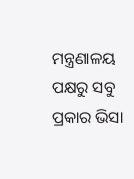ମନ୍ତ୍ରଣାଳୟ ପକ୍ଷରୁ ସବୁ ପ୍ରକାର ଭିସା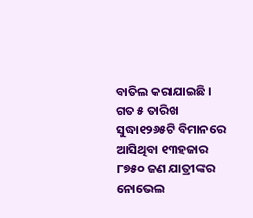ବାତିଲ କରାଯାଇଛି । ଗତ ୫ ତାରିଖ ସୁଦ୍ଧା୧୨୬୫ଟି ବିମାନରେ ଆସିଥିବା ୧୩ହଜାର ୮୭୫୦ ଜଣ ଯାତ୍ରୀଙ୍କର ନୋଭେଲ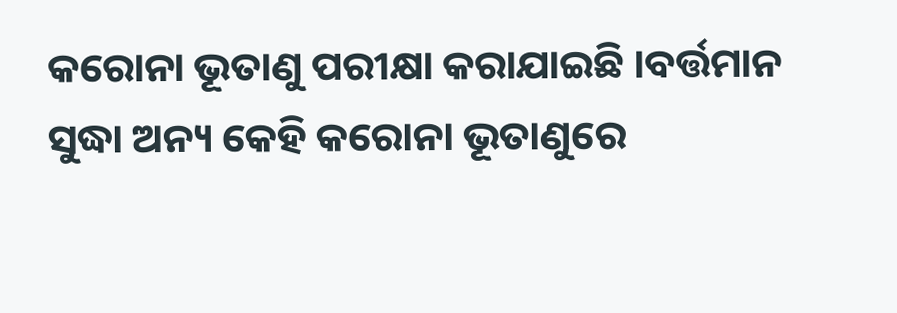କରୋନା ଭୂତାଣୁ ପରୀକ୍ଷା କରାଯାଇଛି ।ବର୍ତ୍ତମାନ ସୁଦ୍ଧା ଅନ୍ୟ କେହି କରୋନା ଭୂତାଣୁରେ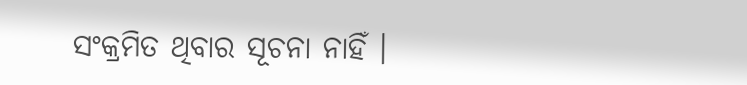ସଂକ୍ରମିତ ଥିବାର ସୂଚନା ନାହିଁ ।